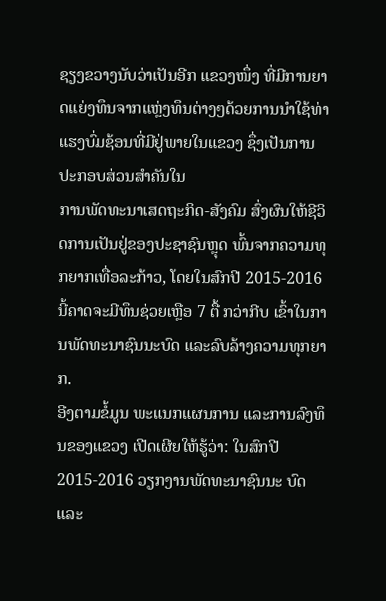ຊຽງຂວາງນັບວ່າເປັນອີກ ແຂວງໜຶ່ງ ທີ່ມີການຍາດແຍ່ງທຶນຈາກແຫຼ່ງທຶນຕ່າງໆດ້ວຍການນຳໃຊ້ທ່າແຮງບົ່ມຊ້ອນທີ່ມີຢູ່ພາຍໃນແຂວງ ຊຶ່ງເປັນການປະກອບສ່ວນສຳຄັນໃນ
ການພັດທະນາເສດຖະກິດ-ສັງຄົມ ສົ່ງຜົນໃຫ້ຊີວິດການເປັນຢູ່ຂອງປະຊາຊົນຫຼຸດ ພົ້ນຈາກຄວາມທຸກຍາກເທື່ອລະກ້າວ, ໂດຍໃນສົກປີ 2015-2016 ນີ້ຄາດຈະມີທຶນຊ່ວຍເຫຼືອ 7 ຕື້ ກວ່າກີບ ເຂົ້າໃນການພັດທະນາຊົນນະບົດ ແລະລົບລ້າງຄວາມທຸກຍາກ.
ອີງຕາມຂໍ້ມູນ ພະແນກແຜນການ ແລະການລົງທຶນຂອງແຂວງ ເປີດເຜີຍໃຫ້ຮູ້ວ່າ: ໃນສົກປີ 2015-2016 ວຽກງານພັດທະນາຊົນນະ ບົດ ແລະ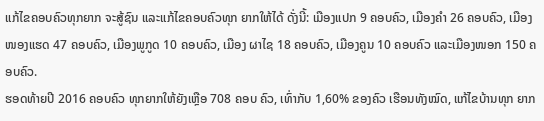ແກ້ໄຂຄອບຄົວທຸກຍາກ ຈະສູ້ຊົນ ແລະແກ້ໄຂຄອບຄົວທຸກ ຍາກໃຫ້ໄດ້ ດັ່ງນີ້: ເມືອງແປກ 9 ຄອບຄົວ, ເມືອງຄຳ 26 ຄອບຄົວ, ເມືອງໜອງແຮດ 47 ຄອບຄົວ, ເມືອງພູກູດ 10 ຄອບຄົວ, ເມືອງ ຜາໄຊ 18 ຄອບຄົວ, ເມືອງຄູນ 10 ຄອບຄົວ ແລະເມືອງໜອກ 150 ຄອບຄົວ.
ຮອດທ້າຍປີ 2016 ຄອບຄົວ ທຸກຍາກໃຫ້ຍັງເຫຼືອ 708 ຄອບ ຄົວ, ເທົ່າກັບ 1,60% ຂອງຄົວ ເຮືອນທັງໝົດ, ແກ້ໄຂບ້ານທຸກ ຍາກ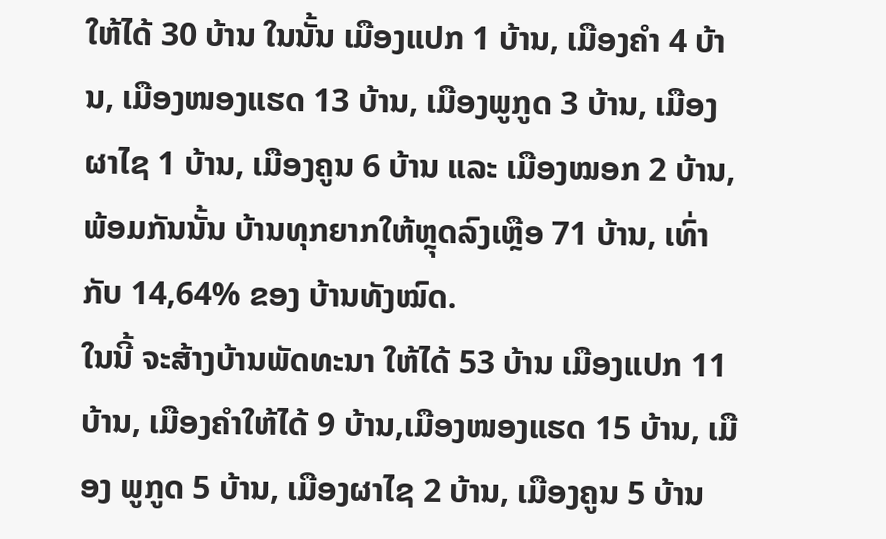ໃຫ້ໄດ້ 30 ບ້ານ ໃນນັ້ນ ເມືອງແປກ 1 ບ້ານ, ເມືອງຄຳ 4 ບ້ານ, ເມືອງໜອງແຮດ 13 ບ້ານ, ເມືອງພູກູດ 3 ບ້ານ, ເມືອງຜາໄຊ 1 ບ້ານ, ເມືອງຄູນ 6 ບ້ານ ແລະ ເມືອງໝອກ 2 ບ້ານ, ພ້ອມກັນນັ້ນ ບ້ານທຸກຍາກໃຫ້ຫຼຸດລົງເຫຼືອ 71 ບ້ານ, ເທົ່າກັບ 14,64% ຂອງ ບ້ານທັງໝົດ.
ໃນນີ້ ຈະສ້າງບ້ານພັດທະນາ ໃຫ້ໄດ້ 53 ບ້ານ ເມືອງແປກ 11 ບ້ານ, ເມືອງຄຳໃຫ້ໄດ້ 9 ບ້ານ,ເມືອງໜອງແຮດ 15 ບ້ານ, ເມືອງ ພູກູດ 5 ບ້ານ, ເມືອງຜາໄຊ 2 ບ້ານ, ເມືອງຄູນ 5 ບ້ານ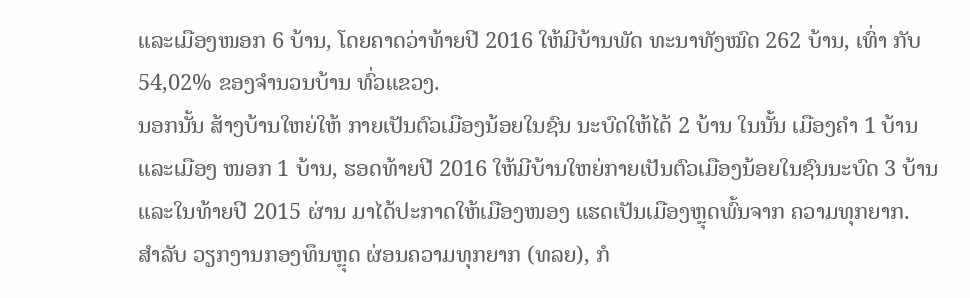ແລະເມືອງໜອກ 6 ບ້ານ, ໂດຍຄາດວ່າທ້າຍປີ 2016 ໃຫ້ມີບ້ານພັດ ທະນາທັງໝົດ 262 ບ້ານ, ເທົ່າ ກັບ 54,02% ຂອງຈຳນວນບ້ານ ທົ່ວແຂວງ.
ນອກນັ້ນ ສ້າງບ້ານໃຫຍ່ໃຫ້ ກາຍເປັນຕົວເມືອງນ້ອຍໃນຊົນ ນະບົດໃຫ້ໄດ້ 2 ບ້ານ ໃນນັ້ນ ເມືອງຄຳ 1 ບ້ານ ແລະເມືອງ ໜອກ 1 ບ້ານ, ຮອດທ້າຍປີ 2016 ໃຫ້ມີບ້ານໃຫຍ່ກາຍເປັນຕົວເມືອງນ້ອຍໃນຊົນນະບົດ 3 ບ້ານ ແລະໃນທ້າຍປີ 2015 ຜ່ານ ມາໄດ້ປະກາດໃຫ້ເມືອງໜອງ ແຮດເປັນເມືອງຫຼຸດພົ້ນຈາກ ຄວາມທຸກຍາກ.
ສຳລັບ ວຽກງານກອງທຶນຫຼຸດ ຜ່ອນຄວາມທຸກຍາກ (ທລຍ), ກໍ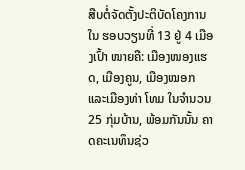ສືບຕໍ່ຈັດຕັ້ງປະຕິບັດໂຄງການໃນ ຮອບວຽນທີ່ 13 ຢູ່ 4 ເມືອງເປົ້າ ໜາຍຄື: ເມືອງໜອງແຮດ, ເມືອງຄູນ, ເມືອງໝອກ ແລະເມືອງທ່າ ໂທມ ໃນຈຳນວນ 25 ກຸ່ມບ້ານ, ພ້ອມກັນນັ້ນ ຄາດຄະເນທຶນຊ່ວ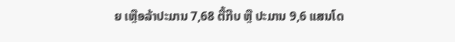ຍ ເຫຼືອລ້າປະມານ 7,68 ຕື້ກີບ ຫຼື ປະມານ 9,6 ແສນໂດ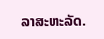ລາສະຫະລັດ.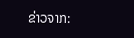ຂ່າວຈາກ: